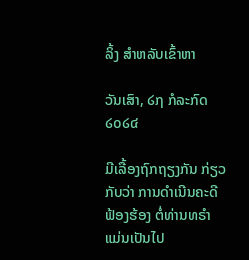ລິ້ງ ສຳຫລັບເຂົ້າຫາ

ວັນເສົາ, ໒໗ ກໍລະກົດ ໒໐໒໔

ມີເລື້ອງຖົກຖຽງກັນ ກ່ຽວກັບວ່າ ການດຳເນີນຄະດີຟ້ອງຮ້ອງ ຕໍ່ທ່ານທຣຳ ແມ່ນເປັນໄປ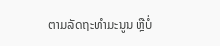ຕາມລັດຖະທຳມະນູນ ຫຼືບໍ່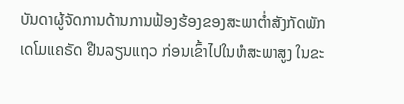ບັນດາຜູ້ຈັດການດ້ານການຟ້ອງຮ້ອງຂອງສະພາຕ່ຳສັງກັດພັກເດໂມແຄຣັດ ຢືນລຽນແຖວ ກ່ອນເຂົ້າໄປໃນຫໍສະພາສູງ ໃນຂະ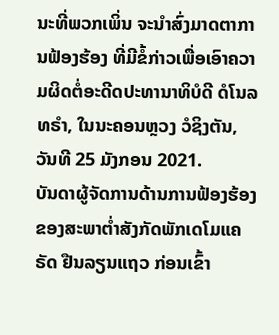ນະທີ່ພວກເພິ່ນ ຈະນຳສົ່ງມາດຕາການຟ້ອງຮ້ອງ ທີ່ມີຂໍ້ກ່າວເພື່ອເອົາຄວາມຜິດຕໍ່ອະດີດປະທານາທິບໍດີ ດໍໂນລ ທຣຳ, ໃນນະຄອນຫຼວງ ວໍຊິງຕັນ, ວັນທີ 25 ມັງກອນ 2021.
ບັນດາຜູ້ຈັດການດ້ານການຟ້ອງຮ້ອງຂອງສະພາຕ່ຳສັງກັດພັກເດໂມແຄຣັດ ຢືນລຽນແຖວ ກ່ອນເຂົ້າ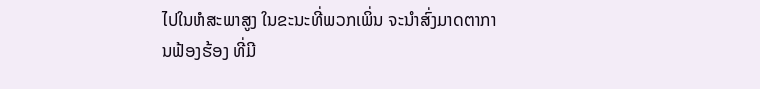ໄປໃນຫໍສະພາສູງ ໃນຂະນະທີ່ພວກເພິ່ນ ຈະນຳສົ່ງມາດຕາການຟ້ອງຮ້ອງ ທີ່ມີ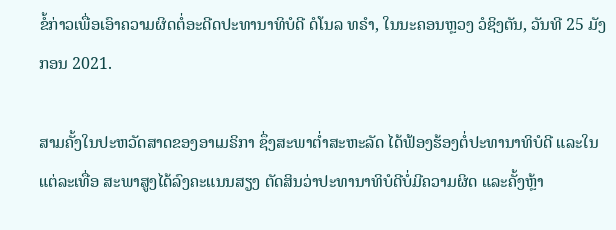ຂໍ້ກ່າວເພື່ອເອົາຄວາມຜິດຕໍ່ອະດີດປະທານາທິບໍດີ ດໍໂນລ ທຣຳ, ໃນນະຄອນຫຼວງ ວໍຊິງຕັນ, ວັນທີ 25 ມັງກອນ 2021.

ສາມຄັ້ງໃນປະຫວັດສາດຂອງອາເມຣິກາ ຊຶ່ງສະພາຕ່ຳສະຫະລັດ ໄດ້ຟ້ອງຮ້ອງຕໍ່ປະທານາທິບໍດີ ແລະໃນແຕ່ລະເທື່ອ ສະພາສູງໄດ້ລົງຄະແນນສຽງ ຕັດສິນວ່າປະທານາທິບໍດີບໍ່ມີຄວາມຜິດ ແລະຄັ້ງຫຼ້າ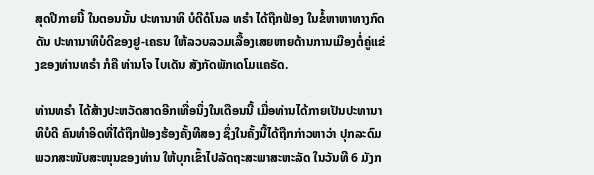ສຸດປີກາຍນີ້ ໃນຕອນນັ້ນ ປະທານາທິ ບໍດີດໍໂນລ ທຣຳ ໄດ້ຖືກຟ້ອງ ໃນຂໍ້ຫາຫາທາງກົດດັນ ປະທານາທິບໍດີຂອງຢູ-ເຄຣນ ໃຫ້ລວບລວມເລື້ອງເສຍຫາຍດ້ານການເມືອງຕໍ່ຄູ່ແຂ່ງຂອງທ່ານທຣຳ ກໍຄື ທ່ານໂຈ ໄບເດັນ ສັງກັດພັກເດໂມແຄຣັດ.

ທ່ານທຣຳ ໄດ້ສ້າງປະຫວັດສາດອີກເທື່ອນຶ່ງໃນເດືອນນີ້ ເມື່ອທ່ານໄດ້ກາຍເປັນປະທານາທິບໍດີ ຄົນທຳອິດທີ່ໄດ້ຖືກຟ້ອງຮ້ອງຄັ້ງທີສອງ ຊຶ່ງໃນຄັ້ງນີ້ໄດ້ຖືກກ່າວຫາວ່າ ປຸກລະດົມພວກສະໜັບສະໜຸນຂອງທ່ານ ໃຫ້ບຸກເຂົ້າໄປລັດຖະສະພາສະຫະລັດ ໃນວັນທີ 6 ມັງກ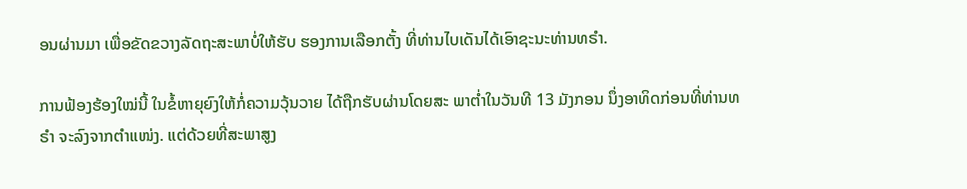ອນຜ່ານມາ ເພື່ອຂັດຂວາງລັດຖະສະພາບໍ່ໃຫ້ຮັບ ຮອງການເລືອກຕັ້ງ ທີ່ທ່ານໄບເດັນໄດ້ເອົາຊະນະທ່ານທຣຳ.

ການຟ້ອງຮ້ອງໃໝ່ນີ້ ໃນຂໍ້ຫາຍຸຍົງໃຫ້ກໍ່ຄວາມວຸ້ນວາຍ ໄດ້ຖືກຮັບຜ່ານໂດຍສະ ພາຕ່ຳໃນວັນທີ 13 ມັງກອນ ນຶ່ງອາທິດກ່ອນທີ່ທ່ານທຣຳ ຈະລົງຈາກຕຳແໜ່ງ. ແຕ່ດ້ວຍທີ່ສະພາສູງ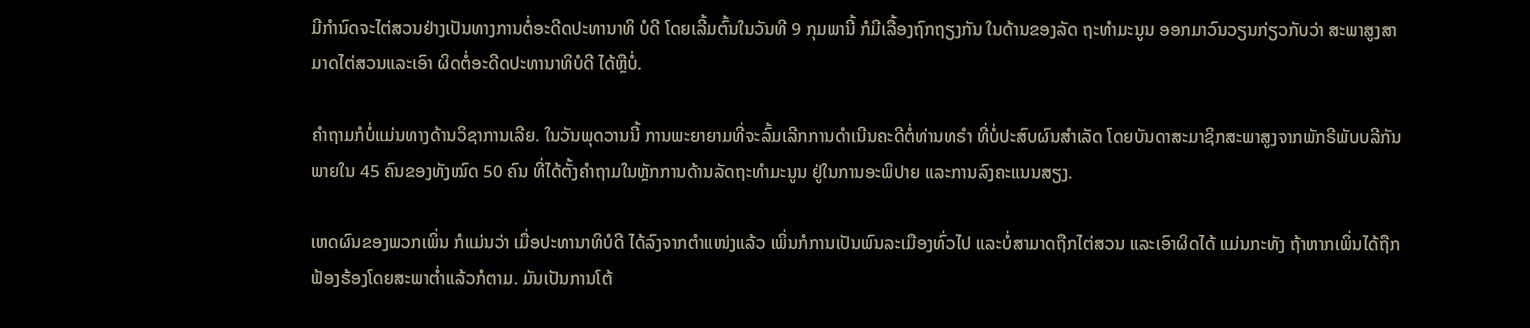ມີກຳນົດຈະໄຕ່ສວນຢ່າງເປັນທາງການຕໍ່ອະດີດປະທານາທິ ບໍດີ ໂດຍເລີ້ມຕົ້ນໃນວັນທີ 9 ກຸມພານີ້ ກໍມີເລື້ອງຖົກຖຽງກັນ ໃນດ້ານຂອງລັດ ຖະທຳມະນູນ ອອກມາວົນວຽນກ່ຽວກັບວ່າ ສະພາສູງສາມາດໄຕ່ສວນແລະເອົາ ຜິດຕໍ່ອະດີດປະທານາທິບໍດີ ໄດ້ຫຼືບໍ່.

ຄຳຖາມກໍບໍ່ແມ່ນທາງດ້ານວິຊາການເລີຍ. ໃນວັນພຸດວານນີ້ ການພະຍາຍາມທີ່ຈະລົ້ມເລີກການດຳເນີນຄະດີຕໍ່ທ່ານທຣຳ ທີ່ບໍ່ປະສົບຜົນສຳເລັດ ໂດຍບັນດາສະມາຊິກສະພາສູງຈາກພັກຣີພັບບລີກັນ ພາຍໃນ 45 ຄົນຂອງທັງໝົດ 50 ຄົນ ທີ່ໄດ້ຕັ້ງຄຳຖາມໃນຫຼັກການດ້ານລັດຖະທຳມະນູນ ຢູ່ໃນການອະພິປາຍ ແລະການລົງຄະແນນສຽງ.

ເຫດຜົນຂອງພວກເພິ່ນ ກໍແມ່ນວ່າ ເມື່ອປະທານາທິບໍດີ ໄດ້ລົງຈາກຕຳແໜ່ງແລ້ວ ເພິ່ນກໍການເປັນພົນລະເມືອງທົ່ວໄປ ແລະບໍ່ສາມາດຖືກໄຕ່ສວນ ແລະເອົາຜິດໄດ້ ແມ່ນກະທັງ ຖ້າຫາກເພິ່ນໄດ້ຖືກຟ້ອງຮ້ອງໂດຍສະພາຕ່ຳແລ້ວກໍຕາມ. ມັນເປັນການໂຕ້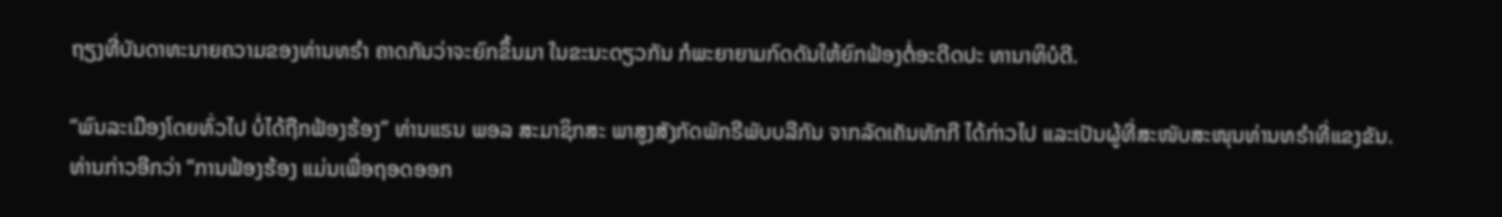ຖຽງທີ່ບັນດາທະນາຍຄວາມຂອງທ່ານທຣຳ ຄາດກັນວ່າຈະຍົກຂຶ້ນມາ ໃນຂະນະດຽວກັນ ກໍພະຍາຍາມກົດດັນໃຫ້ຍົກຟ້ອງຕໍ່ອະດີດປະ ທານາທິບໍດີ.

“ພົນລະເມືອງໂດຍທົ່ວໄປ ບໍ່ໄດ້ຖືກຟ້ອງຮ້ອງ” ທ່ານແຣນ ພອລ ສະມາຊິກສະ ພາສູງສັງກັດພັກຣີພັບບລີກັນ ຈາກລັດເຄັນທັກກີ ໄດ້ກ່າວໄປ ແລະເປັນຜູ້ທີ່ສະໜັບສະໜຸນທ່ານທຣຳທີ່ແຂງຂັນ. ທ່ານກ່າວອີກວ່າ “ການຟ້ອງຮ້ອງ ແມ່ນເພື່ອຖອດອອກ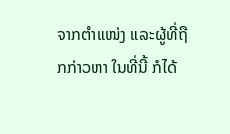ຈາກຕຳແໜ່ງ ແລະຜູ້ທີ່ຖືກກ່າວຫາ ໃນທີ່ນີ້ ກໍໄດ້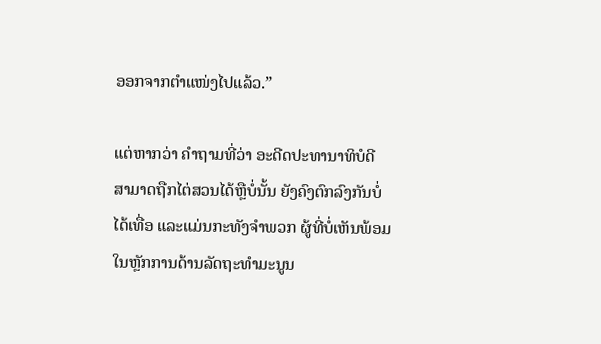ອອກຈາກຕຳແໜ່ງໄປແລ້ວ.”

ແຕ່ຫາກວ່າ ຄຳຖາມທີ່ວ່າ ອະດີດປະທານາທິບໍດີ ສາມາດຖືກໄຕ່ສວນໄດ້ຫຼືບໍ່ນັ້ນ ຍັງຄົງຕົກລົງກັນບໍ່ໄດ້ເທື່ອ ແລະແມ່ນກະທັງຈຳພວກ ຜູ້ທີ່ບໍ່ເຫັນພ້ອມໃນຫຼັກການດ້ານລັດຖະທຳມະນູນ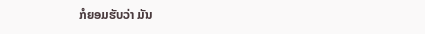ກໍຍອມຮັບວ່າ ມັນ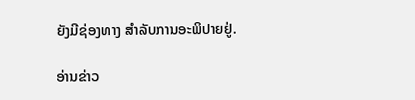ຍັງມີຊ່ອງທາງ ສຳລັບການອະພິປາຍຢູ່.

ອ່ານຂ່າວ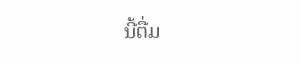ນີ້ຕື່ມ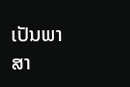ເປັນພາສາ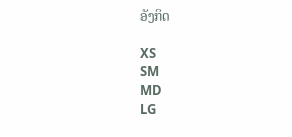ອັງກິດ

XS
SM
MD
LG